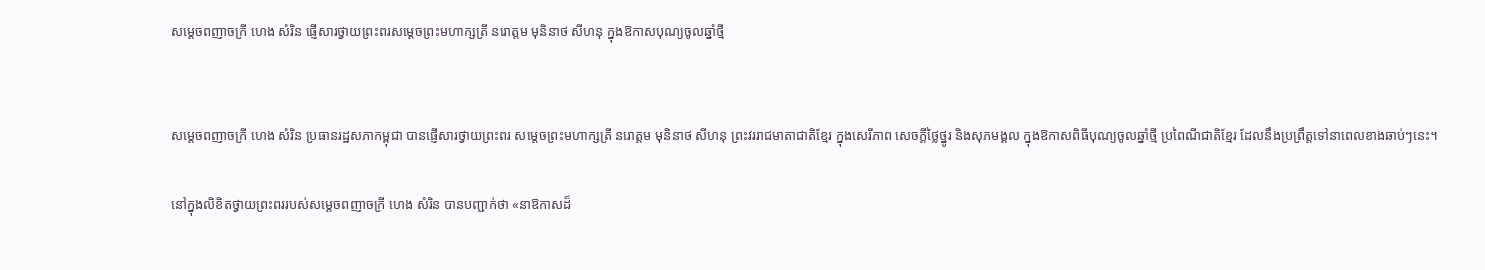សម្តេចពញាចក្រី ហេង សំរិន ផ្ញើសារថ្វាយព្រះពរសម្តេចព្រះមហាក្សត្រី នរោត្តម មុនិនាថ សីហនុ ក្នុងឱកាសបុណ្យចូលឆ្នាំថ្មី


សម្តេចពញាចក្រី ហេង សំរិន ប្រធានរដ្ឋសភាកម្ពុជា បានផ្ញើសារថ្វាយព្រះពរ សម្តេចព្រះមហាក្សត្រី នរោត្តម មុនិនាថ សីហនុ ព្រះវររាជមាតាជាតិខ្មែរ ក្នុងសេរីភាព សេចក្តីថ្លៃថ្នូរ និងសុភមង្គល ក្នុងឱកាសពិធីបុណ្យចូលឆ្នាំថ្មី ប្រពៃណីជាតិខ្មែរ ដែលនឹងប្រព្រឹត្តទៅនាពេលខាងឆាប់ៗនេះ។

នៅក្នុងលិខិតថ្វាយព្រះពររបស់សម្តេចពញាចក្រី ហេង សំរិន បានបញ្ជាក់ថា «នាឱកាសដ៏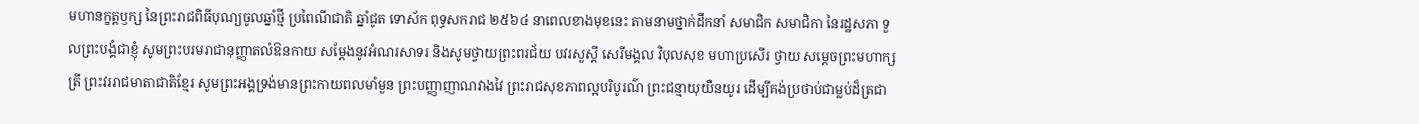មហានក្ខត្តឫក្ស នៃព្រះរាជពិធីបុណ្យចូលឆ្នាំថ្មី ប្រពៃណីជាតិ ឆ្នាំជូត ទោស័ក ពុទ្ធសករាជ ២៥៦៤ នាពេលខាងមុខនេះ តាមនាមថ្នាក់ដឹកនាំ សមាជិក សមាជិកា នៃរដ្ឋសភា ទួលព្រះបង្គំជាខ្ញុំ សូមព្រះបរមរាជានុញ្ញាតលំឱនកាយ សម្តែងនូវអំណរសាទរ និងសូមថ្វាយព្រះពរជ័យ បវរសួស្តី សេរីមង្គល វិបុលសុខ មហាប្រសើរ ថ្វាយ សម្តេចព្រះមហាក្សត្រី ព្រះវររាជមាតាជាតិខ្មែរ សូមព្រះអង្គទ្រង់មានព្រះកាយពលមាំមួន ព្រះបញ្ញាញាណវាងវៃ ព្រះរាជសុខភាពល្អបរិបូរណ៌ ព្រះជន្មាយុយឺនយូរ ដើម្បីគង់ប្រថាប់ជាម្លប់ដ៏ត្រជា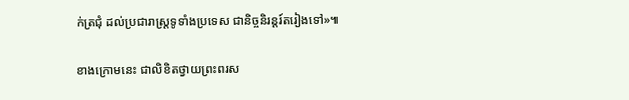ក់ត្រជុំ ដល់ប្រជារាស្ត្រទូទាំងប្រទេស ជានិច្ចនិរន្តរ៍តរៀងទៅ»៕

ខាងក្រោមនេះ ជាលិខិតថ្វាយព្រះពរស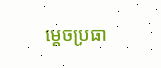ម្តេចប្រធា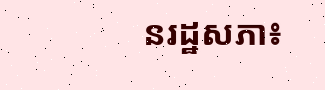នរដ្ឋសភា៖